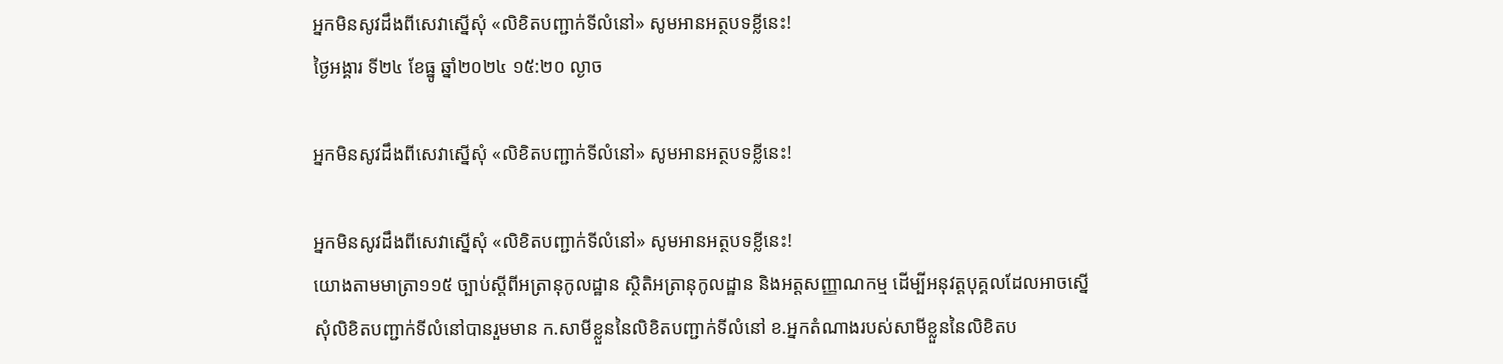អ្នកមិនសូវដឹងពីសេវាស្នើសុំ «លិខិតបញ្ជាក់ទីលំនៅ» សូមអានអត្ថបទខ្លីនេះ!
ថ្ងៃអង្គារ ទី២៤ ខែធ្នូ ឆ្នាំ២០២៤ ១៥:២០ ល្ងាច

អ្នកមិនសូវដឹងពីសេវាស្នើសុំ «លិខិតបញ្ជាក់ទីលំនៅ» សូមអានអត្ថបទខ្លីនេះ!

អ្នកមិនសូវដឹងពីសេវាស្នើសុំ «លិខិតបញ្ជាក់ទីលំនៅ» សូមអានអត្ថបទខ្លីនេះ!
យោងតាមមាត្រា១១៥ ច្បាប់ស្តីពីអត្រានុកូលដ្ឋាន ស្ថិតិអត្រានុកូលដ្ឋាន និងអត្តសញ្ញាណកម្ម ដើម្បីអនុវត្តបុគ្គលដែលអាចស្នើសុំលិខិតបញ្ជាក់ទីលំនៅបានរួមមាន ក.សាមីខ្លួននៃលិខិតបញ្ជាក់ទីលំនៅ ខ.អ្នកតំណាងរបស់សាមីខ្លួននៃលិខិតប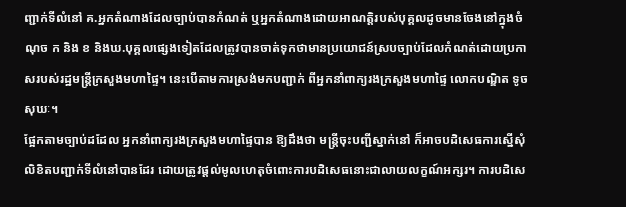ញ្ជាក់ទីលំនៅ គ.អ្នកតំណាងដែលច្បាប់បានកំណត់ ឬអ្នកតំណាងដោយអាណត្តិរបស់បុគ្គលដូចមានចែងនៅក្នុងចំណុច ក និង ខ និងឃ.បុគ្គលផ្សេងទៀតដែលត្រូវបានចាត់ទុកថាមានប្រយោជន៍ស្របច្បាប់ដែលកំណត់ដោយប្រកាសរបស់រដ្ឋមន្រ្តីក្រសួងមហាផ្ទៃ។ នេះបើតាមការស្រង់មកបញ្ជាក់ ពីអ្នកនាំពាក្យរងក្រសួងមហាផ្ទៃ លោកបណ្ឌិត ទូច សុឃៈ។
ផ្អែកតាមច្បាប់ដដែល អ្នកនាំពាក្យរងក្រសួងមហាផ្ទៃបាន ឱ្យដឹងថា មន្រ្តីចុះបញ្ជីស្នាក់នៅ ក៏អាចបដិសេធការស្នើសុំលិខិតបញ្ជាក់ទីលំនៅបានដែរ ដោយត្រូវផ្ដល់មូលហេតុចំពោះការបដិសេធនោះជាលាយលក្ខណ៍អក្សរ។ ការបដិសេ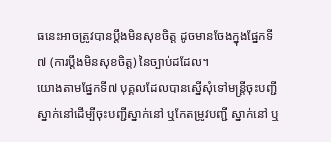ធនេះអាចត្រូវបានប្ដឹងមិនសុខចិត្ត ដូចមានចែងក្នុងផ្នែកទី៧ (ការប្ដឹងមិនសុខចិត្ត) នៃច្បាប់ដដែល។
យោងតាមផ្នែកទី៧ បុគ្គលដែលបានស្នើសុំទៅមន្ត្រីចុះបញ្ជីស្នាក់នៅដើម្បីចុះបញ្ជីស្នាក់នៅ ឬកែតម្រូវបញ្ជី ស្នាក់នៅ ឬ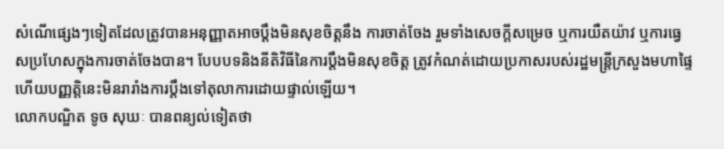សំណើផ្សេងៗទៀតដែលត្រូវបានអនុញ្ញាតអាចប្តឹងមិនសុខចិត្តនឹង ការចាត់ចែង រួមទាំងសេចក្តីសម្រេច ឬការយឺតយ៉ាវ ឬការធ្វេសប្រហែសក្នុងការចាត់ចែងបាន។ បែបបទនិងនីតិវិធីនៃការប្តឹងមិនសុខចិត្ត ត្រូវកំណត់ដោយប្រកាសរបស់រដ្ឋមន្ត្រីក្រសួងមហាផ្ទៃ ហើយបញ្ញត្តិនេះមិនរារាំងការប្តឹងទៅតុលាការដោយផ្ទាល់ឡើយ។
លោកបណ្ឌិត ទូច សុឃៈ បានពន្យល់ទៀតថា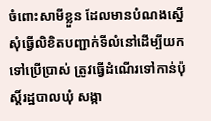ចំពោះសាមីខ្លួន ដែលមានបំណងស្នើសុំធ្វើលិខិតបញ្ជាក់ទីលំនៅដើម្បីយកទៅប្រើប្រាស់ ត្រូវធ្វើដំណើរទៅកាន់ប៉ុស្តិ៍រដ្ឋបាលឃុំ សង្កា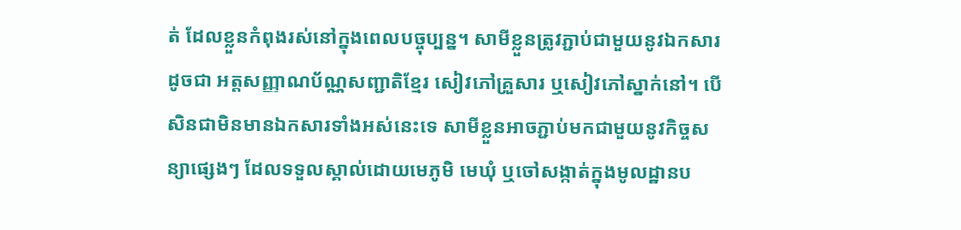ត់ ដែលខ្លួនកំពុងរស់នៅក្នុងពេលបច្ចុប្បន្ន។ សាមីខ្លួនត្រូវភ្ជាប់ជាមួយនូវឯកសារ ដូចជា អត្តសញ្ញាណប័ណ្ណសញ្ជាតិខ្មែរ សៀវភៅគ្រួសារ ឬសៀវភៅស្នាក់នៅ។ បើសិនជាមិនមានឯកសារទាំងអស់នេះទេ សាមីខ្លួនអាចភ្ជាប់មកជាមួយនូវកិច្ចសន្យាផ្សេងៗ ដែលទទួលស្គាល់ដោយមេភូមិ មេឃុំ ឬចៅសង្កាត់ក្នុងមូលដ្ឋានប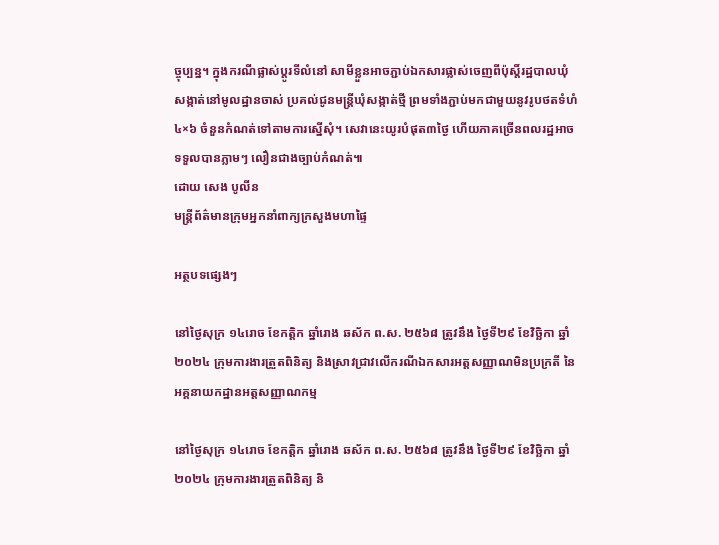ច្ចុប្បន្ន។ ក្នុងករណីផ្លាស់ប្តូរទីលំនៅ សាមីខ្លួនអាចភ្ជាប់ឯកសារផ្លាស់ចេញពីប៉ុស្ដិ៍រដ្ឋបាលឃុំ សង្កាត់នៅមូលដ្ឋានចាស់ ប្រគល់ជូនមន្ត្រីឃុំសង្កាត់ថ្មី ព្រមទាំងភ្ជាប់មកជាមួយនូវរូបថតទំហំ ៤×៦ ចំនួនកំណត់ទៅតាមការស្នើសុំ។ សេវានេះយូរបំផុត៣ថ្ងៃ ហើយភាគច្រើនពលរដ្ឋអាចទទួលបានភ្លាមៗ លឿនជាងច្បាប់កំណត់៕
ដោយ សេង បូលីន
មន្ត្រីព័ត៌មានក្រុមអ្នកនាំពាក្យក្រសួងមហាផ្ទៃ

អត្ថបទផ្សេងៗ

នៅថ្ងៃសុក្រ ១៤រោច ខែកត្តិក ឆ្នាំរោង ឆស័ក ព.ស. ២៥៦៨ ត្រូវនឹង ថ្ងៃទី២៩ ខែវិច្ឆិកា ឆ្នាំ២០២៤ ក្រុមការងារត្រួតពិនិត្យ និងស្រាវជ្រាវលើករណីឯកសារអត្តសញ្ញាណមិនប្រក្រតី នៃអគ្គនាយកដ្ឋានអត្តសញ្ញាណកម្ម

នៅថ្ងៃសុក្រ ១៤រោច ខែកត្តិក ឆ្នាំរោង ឆស័ក ព.ស. ២៥៦៨ ត្រូវនឹង ថ្ងៃទី២៩ ខែវិច្ឆិកា ឆ្នាំ២០២៤ ក្រុមការងារត្រួតពិនិត្យ និ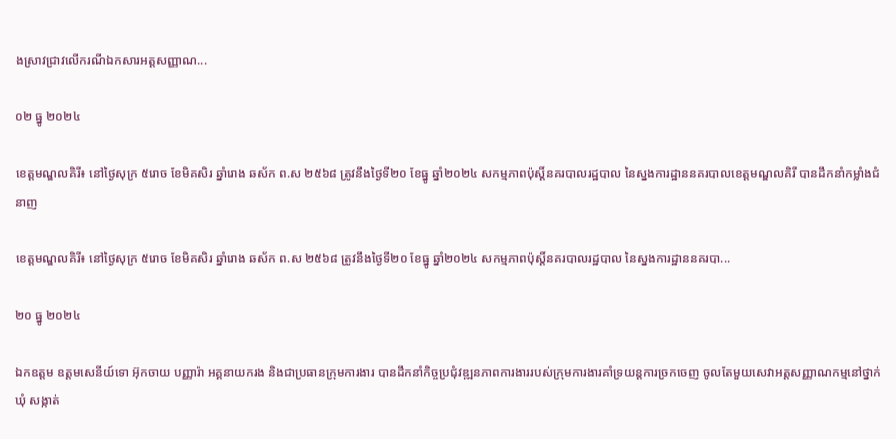ងស្រាវជ្រាវលើករណីឯកសារអត្តសញ្ញាណ...

០២ ធ្នូ ២០២៤

ខេត្តមណ្ឌលគិរី៖ នៅថ្ងៃសុក្រ ៥រោច ខែមិគសិរ ឆ្នាំរោង ឆស័ក ព.ស ២៥៦៨ ត្រូវនឹងថ្ងៃទី២០ ខែធ្នូ ឆ្នាំ២០២៤ សកម្មភាពប៉ុស្តិ៍នគរបាលរដ្ឋបាល នៃស្នងការដ្ឋាននគរបាលខេត្តមណ្ឌលគិរី បានដឹកនាំកម្លាំងជំនាញ

ខេត្តមណ្ឌលគិរី៖ នៅថ្ងៃសុក្រ ៥រោច ខែមិគសិរ ឆ្នាំរោង ឆស័ក ព.ស ២៥៦៨ ត្រូវនឹងថ្ងៃទី២០ ខែធ្នូ ឆ្នាំ២០២៤ សកម្មភាពប៉ុស្តិ៍នគរបាលរដ្ឋបាល នៃស្នងការដ្ឋាននគរបា...

២០ ធ្នូ ២០២៤

ឯកឧត្តម ឧត្តមសេនីយ៍ទោ អ៊ុកចាយ បញ្ញារ៉ា អគ្គនាយករង និងជាប្រធានក្រុមការងារ បានដឹកនាំកិច្ចប្រជុំវឌ្ឍនភាពការងាររបស់ក្រុមការងារគាំទ្រយន្តការច្រកចេញ ចូលតែមួយសេវាអត្តសញ្ញាណកម្មនៅថ្នាក់ឃុំ សង្កាត់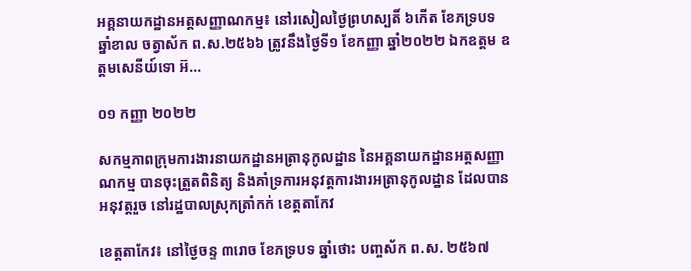អគ្គនាយកដ្ឋានអត្តសញ្ញាណកម្ម៖ នៅរសៀលថ្ងៃព្រហស្បតិ៍ ៦កើត ខែភទ្របទ ឆ្នាំខាល ចត្វាស័ក ព.ស.២៥៦៦ ត្រូវនឹងថ្ងៃទី១ ខែកញ្ញា ឆ្នាំ២០២២ ឯកឧត្តម ឧត្តមសេនីយ៍ទោ អ៊...

០១ កញ្ញា ២០២២

សកម្មភាពក្រុមការងារនាយកដ្ឋានអត្រានុកូលដ្ឋាន នៃអគ្គនាយកដ្ឋានអត្តសញ្ញាណកម្ម បានចុះត្រួតពិនិត្យ និងគាំទ្រការអនុវត្តការងារអត្រានុកូលដ្ឋាន ដែលបានអនុវត្តរួច នៅរដ្ឋបាលស្រុកត្រាំកក់ ខេត្តតាកែវ

ខេត្តតាកែវ៖ នៅថ្ងៃចន្ទ ៣រោច ខែភទ្របទ ឆ្នាំថោះ បញ្ចស័ក ព.ស. ២៥៦៧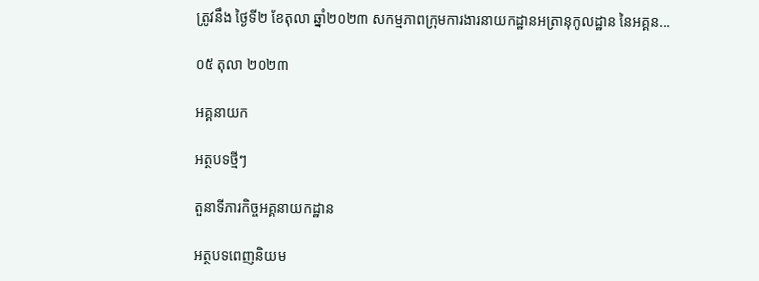ត្រូវនឹង ថ្ងៃទី២ ខែតុលា ឆ្នាំ២០២៣ សកម្មភាពក្រុមការងារនាយកដ្ឋានអត្រានុកូលដ្ឋាន នៃអគ្គន...

០៥ តុលា ២០២៣

អគ្គនាយក

អត្ថបទថ្មីៗ

តួនាទីភារកិច្ចអគ្គនាយកដ្ឋាន

អត្ថបទពេញនិយម